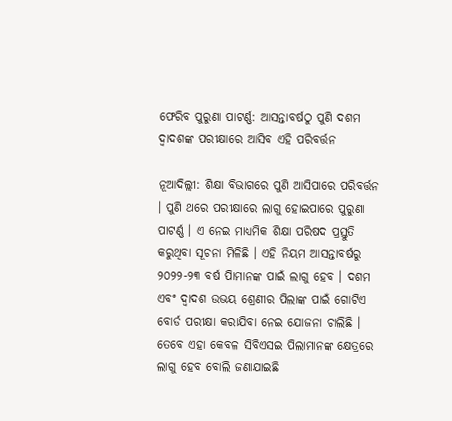ଫେରିବ ପୁରୁଣା ପାଟର୍ଣ୍ଣ: ଆସନ୍ତାବର୍ଷଠୁ ପୁଣି ଦଶମ ଦ୍ୱାଦଶଙ୍କ ପରୀକ୍ଷାରେ ଆସିବ ଏହି ପରିବର୍ତ୍ତନ

ନୂଆଦିଲ୍ଲୀ: ଶିକ୍ଷା ବିଭାଗରେ ପୁଣି ଆସିପାରେ ପରିବର୍ତ୍ତନ । ପୁଣି ଥରେ ପରୀକ୍ଷାରେ ଲାଗୁ ହୋଇପାରେ ପୁରୁଣା ପାଟର୍ଣ୍ଣ । ଏ ନେଇ ମାଧ୍ୟମିକ ଶିକ୍ଷା ପରିଷଦ ପ୍ରସ୍ତୁତି କରୁଥିବା ସୂଚନା ମିଳିଛି । ଏହି ନିୟମ ଆସନ୍ତାବର୍ଷରୁ ୨୦୨୨-୨୩ ବର୍ଷ ପିାମାନଙ୍କ ପାଇଁ ଲାଗୁ ହେବ । ଦଶମ ଏବଂ ଦ୍ୱାଦଶ ଉଭୟ ଶ୍ରେଣୀର ପିଲାଙ୍କ ପାଇଁ ଗୋଟିଏ ବୋର୍ଡ ପରୀକ୍ଷା କରାଯିବା ନେଇ ଯୋଜନା ଚାଲିଛି । ତେବେ ଏହା କେବଳ ସିବିଏସଇ ପିଲାମାନଙ୍କ କ୍ଷେତ୍ରରେ ଲାଗୁ ହେବ ବୋଲି ଜଣାଯାଇଛି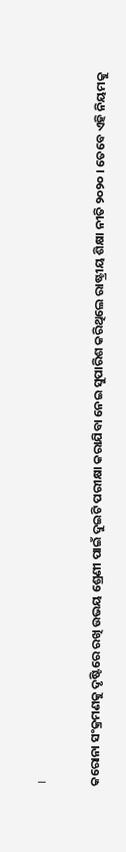।

କରୋନା ସଂକ୍ରମଣକୁ ଦୃଷ୍ଟିରେ ରଖି ଉଭୟ ଶ୍ରେଣୀ ପାଇଁ ଦୁଇଟି ପରୀକ୍ଷା କରାଯିବା ନେଇ ସୁପାରିଶ କରିଥିଲେ ରାଷ୍ଟ୍ରୀୟ ଶିକ୍ଷା ନୀତି ୨୦୨୦ । ତେବେ ଏହି ନିୟମକୁ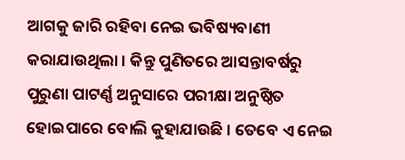ଆଗକୁ ଜାରି ରହିବା ନେଇ ଭବିଷ୍ୟବାଣୀ କରାଯାଉଥିଲା । କିନ୍ତୁ ପୁଣିତରେ ଆସନ୍ତାବର୍ଷରୁ ପୁରୁଣା ପାଟର୍ଣ୍ଣ ଅନୁସାରେ ପରୀକ୍ଷା ଅନୁଷ୍ଠିତ ହୋଇପାରେ ବୋଲି କୁହାଯାଉଛି । ତେବେ ଏ ନେଇ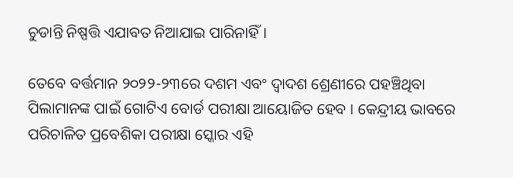ଚୁଡାନ୍ତି ନିଷ୍ପତ୍ତି ଏଯାବତ ନିଆଯାଇ ପାରିନାହିଁ ।

ତେବେ ବର୍ତ୍ତମାନ ୨୦୨୨-୨୩ରେ ଦଶମ ଏବଂ ଦ୍ୱାଦଶ ଶ୍ରେଣୀରେ ପହଞ୍ଚିଥିବା ପିଲାମାନଙ୍କ ପାଇଁ ଗୋଟିଏ ବୋର୍ଡ ପରୀକ୍ଷା ଆୟୋଜିତ ହେବ । କେନ୍ଦ୍ରୀୟ ଭାବରେ ପରିଚାଳିତ ପ୍ରବେଶିକା ପରୀକ୍ଷା ସ୍କୋର ଏହି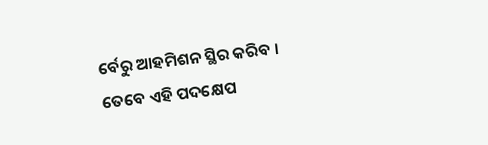ର୍ବେରୁ ଆହମିଶନ ସ୍ଥିର କରିବ । ତେବେ ଏହି ପଦକ୍ଷେପ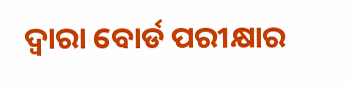ଦ୍ୱାରା ବୋର୍ଡ ପରୀକ୍ଷାର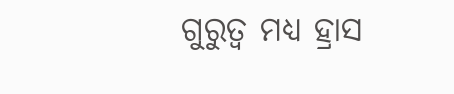ଗୁରୁତ୍ୱ ମଧ୍ୟ ହ୍ରାସ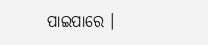ପାଇପାରେ ।